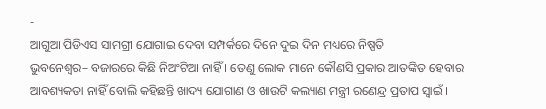-
ଆଗୁଆ ପିଡିଏସ ସାମଗ୍ରୀ ଯୋଗାଇ ଦେବା ସମ୍ପର୍କରେ ଦିନେ ଦୁଇ ଦିନ ମଧ୍ୟରେ ନିଷ୍ପତି
ଭୁବନେଶ୍ୱର– ବଜାରରେ କିଛି ନିଅଂଟିଆ ନାହିଁ । ତେଣୁ ଲୋକ ମାନେ କୌଣସି ପ୍ରକାର ଆତଙ୍କିତ ହେବାର ଆବଶ୍ୟକତା ନାହିଁ ବୋଲି କହିଛନ୍ତି ଖାଦ୍ୟ ଯୋଗାଣ ଓ ଖାଉଟି କଲ୍ୟାଣ ମନ୍ତ୍ରୀ ରଣେନ୍ଦ୍ର ପ୍ରତାପ ସ୍ୱାଇଁ ।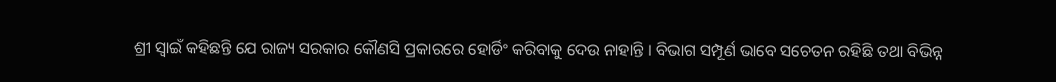ଶ୍ରୀ ସ୍ୱାଇଁ କହିଛନ୍ତି ଯେ ରାଜ୍ୟ ସରକାର କୌଣସି ପ୍ରକାରରେ ହୋର୍ଡିଂ କରିବାକୁ ଦେଉ ନାହାନ୍ତି । ବିଭାଗ ସମ୍ପୂର୍ଣ ଭାବେ ସଚେତନ ରହିଛି ତଥା ବିଭିନ୍ନ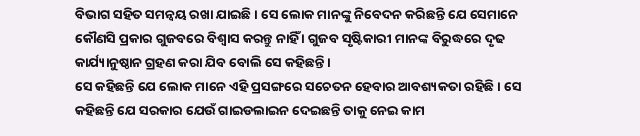ବିଭାଗ ସହିତ ସମନ୍ୱୟ ରଖା ଯାଇଛି । ସେ ଲୋକ ମାନଙ୍କୁ ନିବେଦନ କରିଛନ୍ତି ଯେ ସେମାନେ କୌଣସି ପ୍ରକାର ଗୁଜବରେ ବିଶ୍ୱାସ କରନ୍ତୁ ନାହିଁ । ଗୁଜବ ସୃଷ୍ଟିକାରୀ ମାନଙ୍କ ବିରୁଦ୍ଧରେ ଦୃଢ କାର୍ଯ୍ୟାନୁଷ୍ଠାନ ଗ୍ରହଣ କରା ଯିବ ବୋଲି ସେ କହିଛନ୍ତି ।
ସେ କହିଛନ୍ତି ଯେ ଲୋକ ମାନେ ଏହି ପ୍ରସଙ୍ଗରେ ସଚେତନ ହେବାର ଆବଶ୍ୟକତା ରହିଛି । ସେ କହିଛନ୍ତି ଯେ ସରକାର ଯେଉଁ ଗାଇଡଲାଇନ ଦେଇଛନ୍ତି ତାକୁ ନେଇ କାମ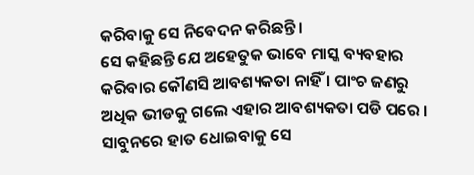କରିବାକୁ ସେ ନିବେଦନ କରିଛନ୍ତି ।
ସେ କହିଛନ୍ତି ଯେ ଅହେତୁକ ଭାବେ ମାସ୍କ ବ୍ୟବହାର କରିବାର କୌଣସି ଆବଶ୍ୟକତା ନାହିଁ । ପାଂଚ ଜଣରୁ ଅଧିକ ଭୀଡକୁ ଗଲେ ଏହାର ଆବଶ୍ୟକତା ପଡି ପରେ । ସାବୁନରେ ହାତ ଧୋଇବାକୁ ସେ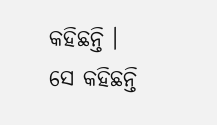କହିଛନ୍ତି ।
ସେ କହିଛନ୍ତି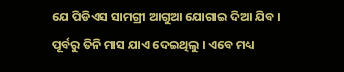ଯେ ପିଡିଏସ ସାମଗ୍ରୀ ଆଗୁଆ ଯୋଗାଇ ଦିଆ ଯିବ । ପୂର୍ବରୁ ତିନି ମାସ ଯାଏ ଦେଇଥିଲୁ । ଏବେ ମଧ୍ୟ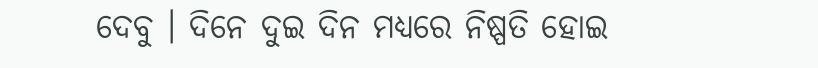ଦେବୁ । ଦିନେ ଦୁଇ ଦିନ ମଧ୍ୟରେ ନିଷ୍ପତି ହୋଇ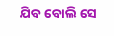ଯିବ ବୋଲି ସେ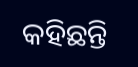କହିଛନ୍ତି